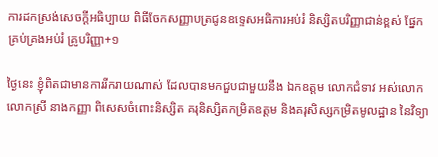ការដកស្រង់សេចក្តីអធិប្បាយ ពិធីចែកសញ្ញាបត្រជូនឧទ្ទេសអធិការអប់រំ និស្សិតបរិញ្ញាជាន់ខ្ពស់ ផ្នែកគ្រប់គ្រងអប់រំ គ្រូបរិញ្ញា+១

ថ្ងៃនេះ ខ្ញុំពិតជាមានការរីករាយណាស់ ដែលបានមកជួបជាមួយនឹង ឯកឧត្តម លោកជំទាវ អស់លោក លោកស្រី នាងកញ្ញា ពិសេសចំពោះនិស្សិត គរុនិស្សិតកម្រិតឧត្តម និងគរុសិស្សកម្រិតមូលដ្ឋាន នៃវិទ្យា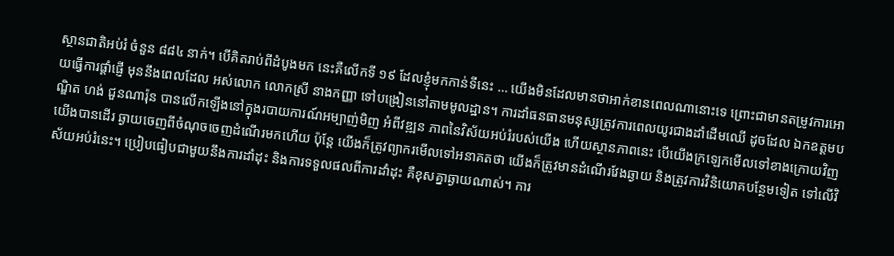ស្ថានជាតិអប់រំ ចំនួន ៨៨៤ នាក់។ បើគិតរាប់ពីដំបូងមក នេះគឺលើកទី ១៩ ដែលខ្ញុំមកកាន់ទីនេះ … យើងមិនដែលមានថាអាក់ខានពេលណានោះទេ ព្រោះជាមានតម្រូវការអោយធ្វើការផ្តាំផ្ញើ មុននឹងពេលដែល អស់លោក លោកស្រី នាងកញ្ញា ទៅបង្រៀននៅតាមមូលដ្ឋាន។ ការដាំធនធានមនុស្សត្រូវការពេលយូរជាងដាំដើមឈើ ដូចដែល ឯកឧត្តមបណ្ឌិត ហង់ ជួនណារ៉ុន បានលើកឡើងនៅក្នុងរបាយការណ៍អម្បាញ់មិញ អំពីវឌ្ឍន ភាពនៃវិស័យអប់រំរបស់យើង ហើយស្ថានភាពនេះ បើយើងក្រឡេកមើលទៅខាងក្រោយវិញ យើងបានដើរ ឆ្ងាយចេញពីចំណុចចេញដំណើរមកហើយ ប៉ុន្តែ យើងក៏ត្រូវព្យាករមើលទៅអនាគតថា យើងក៏ត្រូវមានដំណើរវែងឆ្ងាយ និងត្រូវការវិនិយោគបន្ថែមទៀត ទៅលើវិស័យអប់រំនេះ។ ប្រៀបធៀបជាមួយនឹងការដាំដុះ និងការទទួលផលពីការដាំដុះ គឺខុសគ្នាឆ្ងាយណាស់។ ការ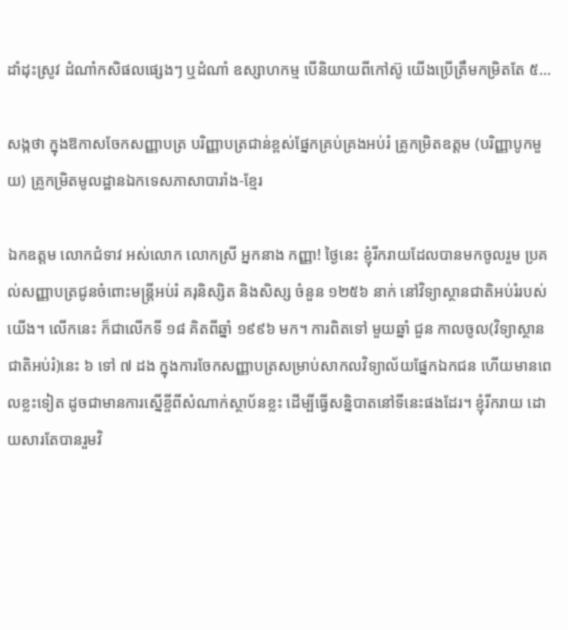ដាំដុះស្រូវ ដំណាំកសិផលផ្សេងៗ ឬដំណាំ ឧស្សាហកម្ម បើនិយាយពីកៅស៊ូ យើងប្រើត្រឹមកម្រិតតែ ៥…

សង្កថា ក្នុងឱកាសចែកសញ្ញាបត្រ បរិញ្ញាបត្រជាន់ខ្ពស់ផ្នែកគ្រប់គ្រងអប់រំ គ្រូកម្រិតឧត្តម (បរិញ្ញាបូកមួយ) គ្រូកម្រិតមូលដ្ឋានឯកទេសភាសាបារាំង-ខ្មែរ

ឯកឧត្តម លោកជំទាវ អស់លោក លោកស្រី អ្នកនាង កញ្ញា! ថ្ងៃនេះ ខ្ញុំរីករាយដែលបានមកចូលរួម ប្រគល់សញ្ញាបត្រជូនចំពោះមន្ត្រីអប់រំ គរុនិស្សិត និងសិស្ស ចំនួន ១២៥៦ នាក់ នៅវិទ្យាស្ថានជាតិអប់រំរបស់យើង។ លើកនេះ ក៏ជាលើកទី ១៨ គិតពីឆ្នាំ ១៩៩៦ មក។ ការពិតទៅ មួយឆ្នាំ ជួន កាលចូល(វិទ្យាស្ថានជាតិអប់រំ)នេះ ៦ ទៅ ៧ ដង ក្នុងការចែកសញ្ញាបត្រសម្រាប់សាកលវិទ្យាល័យផ្នែកឯកជន ហើយមានពេលខ្លះទៀត ដូចជាមានការស្នើខ្ចីពីសំណាក់ស្ថាប័នខ្លះ ដើម្បីធ្វើសន្និបាតនៅទីនេះផងដែរ។ ខ្ញុំរីករាយ ដោយសារតែបានរួមវិ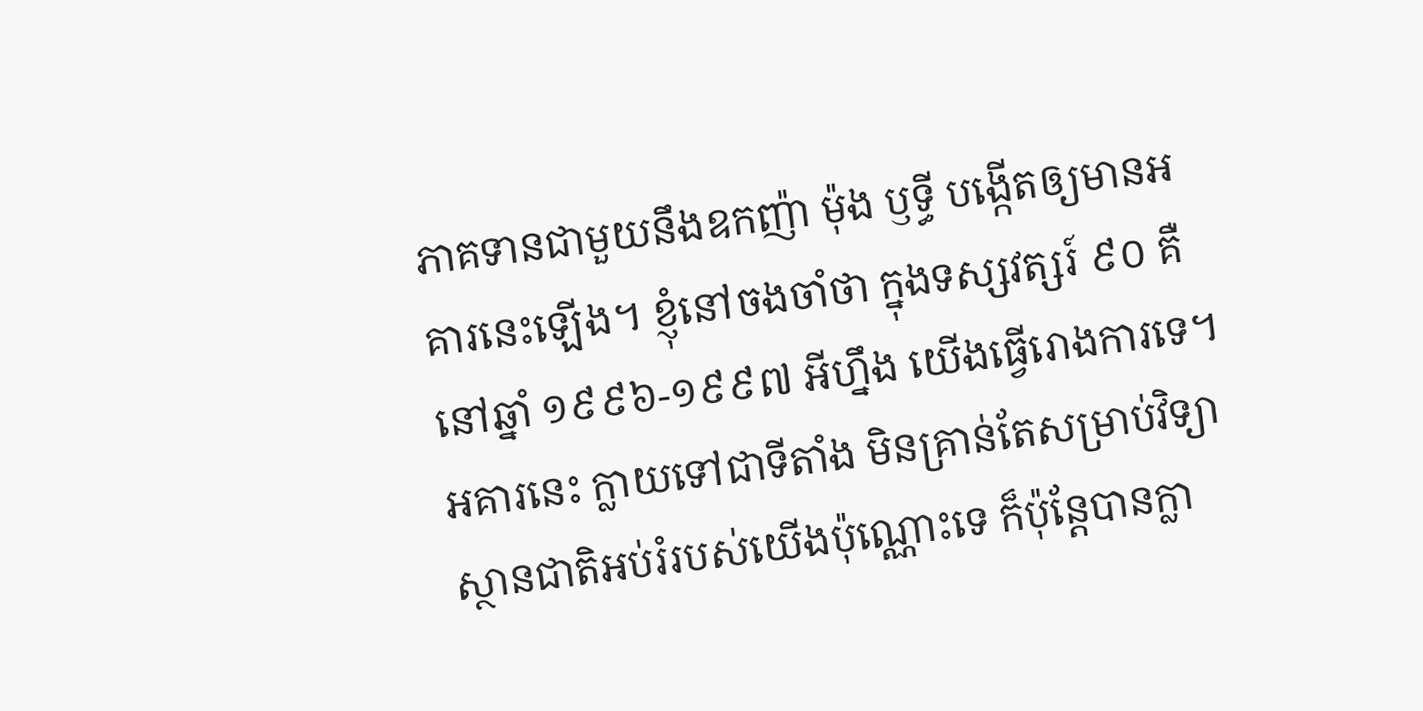ភាគទានជាមួយនឹងឧកញ៉ា ម៉ុង ឫទ្ធី បង្កើតឲ្យមានអគារនេះឡើង។ ខ្ញុំនៅចងចាំថា ក្នុងទស្សវត្សរ៍ ៩០ គឺនៅឆ្នាំ ១៩៩៦-១៩៩៧ អីហ្នឹង យើងធ្វើរោងការទេ។ អគារនេះ ក្លាយទៅជាទីតាំង មិនគ្រាន់តែសម្រាប់វិទ្យាស្ថានជាតិអប់រំរបស់យើងប៉ុណ្ណោះទេ ក៏ប៉ុន្តែបានក្លា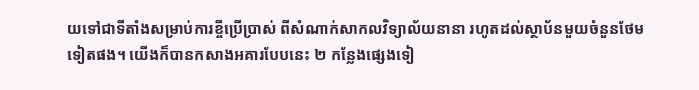យទៅជាទីតាំងសម្រាប់ការខ្ចីប្រើប្រាស់ ពីសំណាក់សាកលវិទ្យាល័យនានា រហូតដល់ស្ថាប័នមួយចំនួនថែមទៀតផង។ យើងក៏បានកសាងអគារបែបនេះ ២ កន្លែងផ្សេងទៀ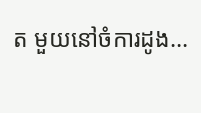ត មួយនៅចំការដូង…